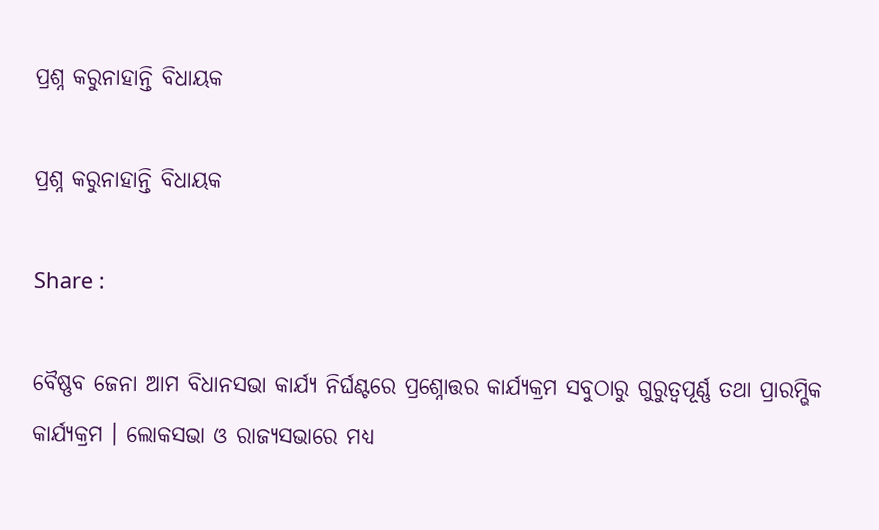ପ୍ରଶ୍ନ କରୁନାହାନ୍ତି ବିଧାୟକ

ପ୍ରଶ୍ନ କରୁନାହାନ୍ତି ବିଧାୟକ

Share :

ବୈଷ୍ଣବ ଜେନା ଆମ ବିଧାନସଭା କାର୍ଯ୍ୟ ନିର୍ଘଣ୍ଟରେ ପ୍ରଶ୍ନୋତ୍ତର କାର୍ଯ୍ୟକ୍ରମ ସବୁଠାରୁ ଗୁରୁତ୍ୱପୂର୍ଣ୍ଣ ତଥା ପ୍ରାରମ୍ଭିକ କାର୍ଯ୍ୟକ୍ରମ । ଲୋକସଭା ଓ ରାଜ୍ୟସଭାରେ ମଧ୍ୟ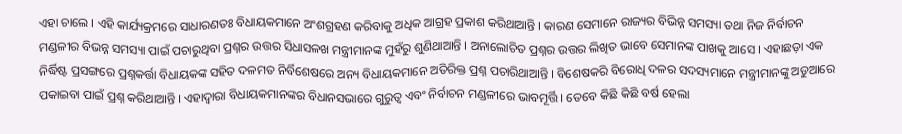ଏହା ଚାଲେ । ଏହି କାର୍ଯ୍ୟକ୍ରମରେ ସାଧାରଣତଃ ବିଧାୟକମାନେ ଅଂଶଗ୍ରହଣ କରିବାକୁ ଅଧିକ ଆଗ୍ରହ ପ୍ରକାଶ କରିଥାଆନ୍ତି । କାରଣ ସେମାନେ ରାଜ୍ୟର ବିଭିନ୍ନ ସମସ୍ୟା ତଥା ନିଜ ନିର୍ବାଚନ ମଣ୍ଡଳୀର ବିଭନ୍ନ ସମସ୍ୟା ପାଇଁ ପଚାରୁଥିବା ପ୍ରଶ୍ନର ଉତ୍ତର ସିଧାସଳଖ ମନ୍ତ୍ରୀମାନଙ୍କ ମୁହଁରୁ ଶୁଣିଥାଆନ୍ତି । ଅନାଲୋଚିତ ପ୍ରଶ୍ନର ଉତ୍ତର ଲିଖିତ ଭାବେ ସେମାନଙ୍କ ପାଖକୁ ଆସେ । ଏହାଛଡ଼ା ଏକ ନିର୍ଦ୍ଧିଷ୍ଟ ପ୍ରସଙ୍ଗରେ ପ୍ରଶ୍ନକର୍ତ୍ତା ବିଧାୟକଙ୍କ ସହିତ ଦଳମତ ନିର୍ବିଶେଷରେ ଅନ୍ୟ ବିଧାୟକମାନେ ଅତିରିକ୍ତ ପ୍ରଶ୍ନ ପଚାରିଥାଆନ୍ତି । ବିଶେଷକରି ବିରୋଧି ଦଳର ସଦସ୍ୟମାନେ ମନ୍ତ୍ରୀମାନଙ୍କୁ ଅଡୁଆରେ ପକାଇବା ପାଇଁ ପ୍ରଶ୍ନ କରିଥାଆନ୍ତି । ଏହାଦ୍ୱାରା ବିଧାୟକମାନଙ୍କର ବିଧାନସଭାରେ ଗୁରୁତ୍ୱ ଏବଂ ନିର୍ବାଚନ ମଣ୍ଡଳୀରେ ଭାବମୂର୍ତ୍ତି । ତେବେ କିଛି କିଛି ବର୍ଷ ହେଲା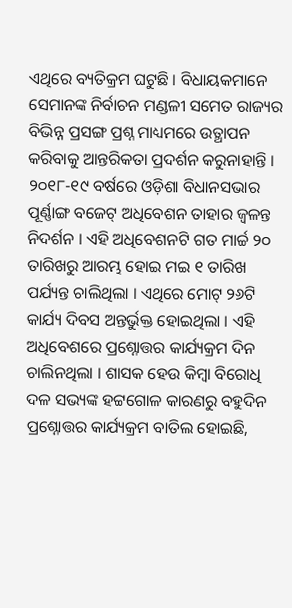ଏଥିରେ ବ୍ୟତିକ୍ରମ ଘଟୁଛି । ବିଧାୟକମାନେ ସେମାନଙ୍କ ନିର୍ବାଚନ ମଣ୍ଡଳୀ ସମେତ ରାଜ୍ୟର ବିଭିନ୍ନ ପ୍ରସଙ୍ଗ ପ୍ରଶ୍ନ ମାଧ୍ୟମରେ ଉତ୍ଥାପନ କରିବାକୁ ଆନ୍ତରିକତା ପ୍ରଦର୍ଶନ କରୁନାହାନ୍ତି । ୨୦୧୮-୧୯ ବର୍ଷରେ ଓଡ଼ିଶା ବିଧାନସଭାର ପୂର୍ଣ୍ଣାଙ୍ଗ ବଜେଟ୍ ଅଧିବେଶନ ତାହାର ଜ୍ୱଳନ୍ତ ନିଦର୍ଶନ । ଏହି ଅଧିବେଶନଟି ଗତ ମାର୍ଚ୍ଚ ୨୦ ତାରିଖରୁ ଆରମ୍ଭ ହୋଇ ମଇ ୧ ତାରିଖ ପର୍ଯ୍ୟନ୍ତ ଚାଲିଥିଲା । ଏଥିରେ ମୋଟ୍ ୨୬ଟି କାର୍ଯ୍ୟ ଦିବସ ଅନ୍ତର୍ଭୁକ୍ତ ହୋଇଥିଲା । ଏହି ଅଧିବେଶରେ ପ୍ରଶ୍ନୋତ୍ତର କାର୍ଯ୍ୟକ୍ରମ ଦିନ ଚାଲିନଥିଲା । ଶାସକ ହେଉ କିମ୍ବା ବିରୋଧି ଦଳ ସଭ୍ୟଙ୍କ ହଟ୍ଟଗୋଳ କାରଣରୁ ବହୁଦିନ ପ୍ରଶ୍ନୋତ୍ତର କାର୍ଯ୍ୟକ୍ରମ ବାତିଲ ହୋଇଛି,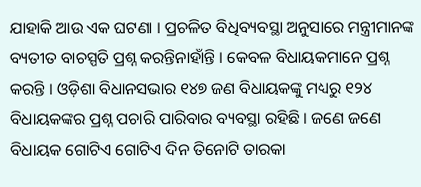ଯାହାକି ଆଉ ଏକ ଘଟଣା । ପ୍ରଚଳିତ ବିଧିବ୍ୟବସ୍ଥା ଅନୁସାରେ ମନ୍ତ୍ରୀମାନଙ୍କ ବ୍ୟତୀତ ବାଚସ୍ପତି ପ୍ରଶ୍ନ କରନ୍ତିନାହାଁନ୍ତି । କେବଳ ବିଧାୟକମାନେ ପ୍ରଶ୍ନ କରନ୍ତି । ଓଡ଼ିଶା ବିଧାନସଭାର ୧୪୭ ଜଣ ବିଧାୟକଙ୍କୁ ମଧ୍ୟରୁ ୧୨୪ ବିଧାୟକଙ୍କର ପ୍ରଶ୍ନ ପଚାରି ପାରିବାର ବ୍ୟବସ୍ଥା ରହିଛି । ଜଣେ ଜଣେ ବିଧାୟକ ଗୋଟିଏ ଗୋଟିଏ ଦିନ ତିନୋଟି ତାରକା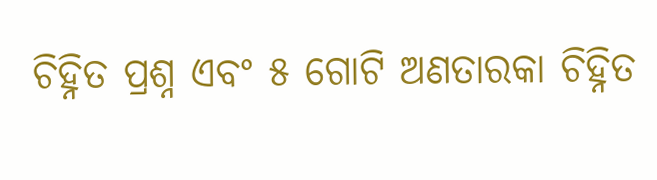ଚିହ୍ନିତ ପ୍ରଶ୍ନ ଏବଂ ୫ ଗୋଟି ଅଣତାରକା ଚିହ୍ନିତ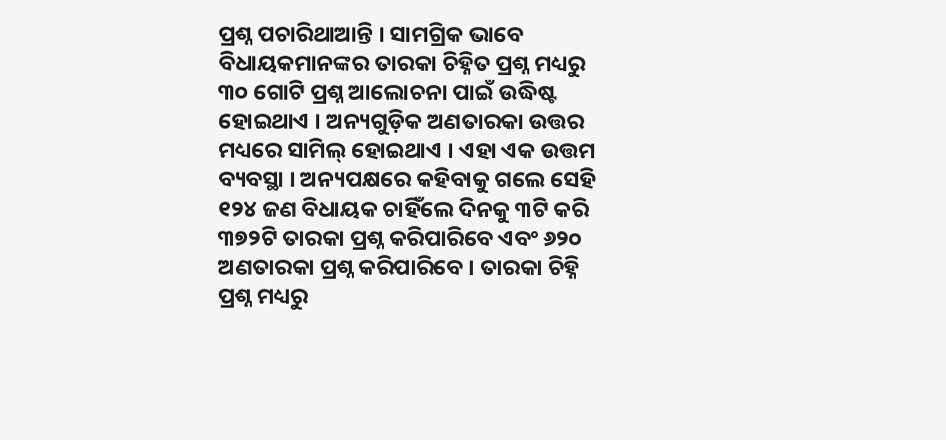ପ୍ରଶ୍ନ ପଚାରିଥାଆନ୍ତି । ସାମଗ୍ରିକ ଭାବେ ବିଧାୟକମାନଙ୍କର ତାରକା ଚିହ୍ନିତ ପ୍ରଶ୍ନ ମଧ୍ୟରୁ ୩୦ ଗୋଟି ପ୍ରଶ୍ନ ଆଲୋଚନା ପାଇଁ ଉଦ୍ଧିଷ୍ଟ ହୋଇଥାଏ । ଅନ୍ୟଗୁଡ଼ିକ ଅଣତାରକା ଉତ୍ତର ମଧ୍ୟରେ ସାମିଲ୍ ହୋଇଥାଏ । ଏହା ଏକ ଉତ୍ତମ ବ୍ୟବସ୍ଥା । ଅନ୍ୟପକ୍ଷରେ କହିବାକୁ ଗଲେ ସେହି ୧୨୪ ଜଣ ବିଧାୟକ ଚାହିଁଲେ ଦିନକୁ ୩ଟି କରି ୩୭୨ଟି ତାରକା ପ୍ରଶ୍ନ କରିପାରିବେ ଏବଂ ୬୨୦ ଅଣତାରକା ପ୍ରଶ୍ନ କରିପାରିବେ । ତାରକା ଚିହ୍ନି ପ୍ରଶ୍ନ ମଧ୍ୟରୁ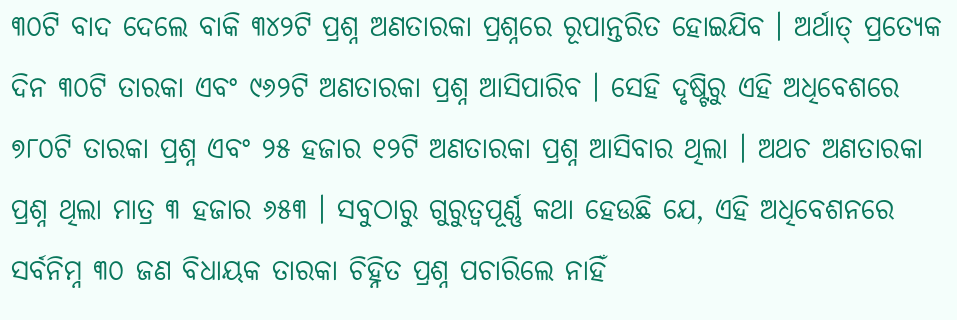୩୦ଟି ବାଦ ଦେଲେ ବାକି ୩୪୨ଟି ପ୍ରଶ୍ନ ଅଣତାରକା ପ୍ରଶ୍ନରେ ରୂପାନ୍ତରିତ ହୋଇଯିବ । ଅର୍ଥାତ୍ ପ୍ରତ୍ୟେକ ଦିନ ୩୦ଟି ତାରକା ଏବଂ ୯୬୨ଟି ଅଣତାରକା ପ୍ରଶ୍ନ ଆସିପାରିବ । ସେହି ଦୃଷ୍ଟିରୁ ଏହି ଅଧିବେଶରେ ୭୮୦ଟି ତାରକା ପ୍ରଶ୍ନ ଏବଂ ୨୫ ହଜାର ୧୨ଟି ଅଣତାରକା ପ୍ରଶ୍ନ ଆସିବାର ଥିଲା । ଅଥଚ ଅଣତାରକା ପ୍ରଶ୍ନ ଥିଲା ମାତ୍ର ୩ ହଜାର ୬୫୩ । ସବୁଠାରୁ ଗୁରୁତ୍ୱପୂର୍ଣ୍ଣ କଥା ହେଉଛି ଯେ, ଏହି ଅଧିବେଶନରେ ସର୍ବନିମ୍ନ ୩୦ ଜଣ ବିଧାୟକ ତାରକା ଚିହ୍ନିତ ପ୍ରଶ୍ନ ପଚାରିଲେ ନାହିଁ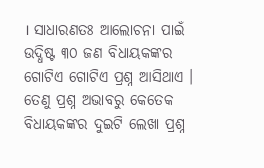। ସାଧାରଣତଃ ଆଲୋଚନା ପାଇଁ ଉଦ୍ଧିଷ୍ଟ ୩୦ ଜଣ ବିଧାୟକଙ୍କର ଗୋଟିଏ ଗୋଟିଏ ପ୍ରଶ୍ନ ଆସିଥାଏ । ତେଣୁ ପ୍ରଶ୍ନ ଅଭାବରୁ କେତେକ ବିଧାୟକଙ୍କର ଦୁଇଟି ଲେଖା ପ୍ରଶ୍ନ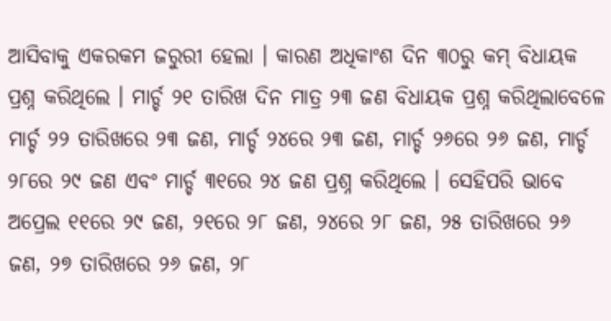ଆସିବାକୁ ଏକରକମ ଜରୁରୀ ହେଲା । କାରଣ ଅଧିକାଂଶ ଦିନ ୩୦ରୁ କମ୍ ବିଧାୟକ ପ୍ରଶ୍ନ କରିଥିଲେ । ମାର୍ଚ୍ଚ ୨୧ ତାରିଖ ଦିନ ମାତ୍ର ୨୩ ଜଣ ବିଧାୟକ ପ୍ରଶ୍ନ କରିଥିଲାବେଳେ ମାର୍ଚ୍ଚ ୨୨ ତାରିଖରେ ୨୩ ଜଣ, ମାର୍ଚ୍ଚ ୨୪ରେ ୨୩ ଜଣ, ମାର୍ଚ୍ଚ ୨୬ରେ ୨୬ ଜଣ, ମାର୍ଚ୍ଚ ୨୮ରେ ୨୯ ଜଣ ଏବଂ ମାର୍ଚ୍ଚ ୩୧ରେ ୨୪ ଜଣ ପ୍ରଶ୍ନ କରିଥିଲେ । ସେହିପରି ଭାବେ ଅପ୍ରେଲ ୧୧ରେ ୨୯ ଜଣ, ୨୧ରେ ୨୮ ଜଣ, ୨୪ରେ ୨୮ ଜଣ, ୨୫ ତାରିଖରେ ୨୬ ଜଣ, ୨୭ ତାରିଖରେ ୨୬ ଜଣ, ୨୮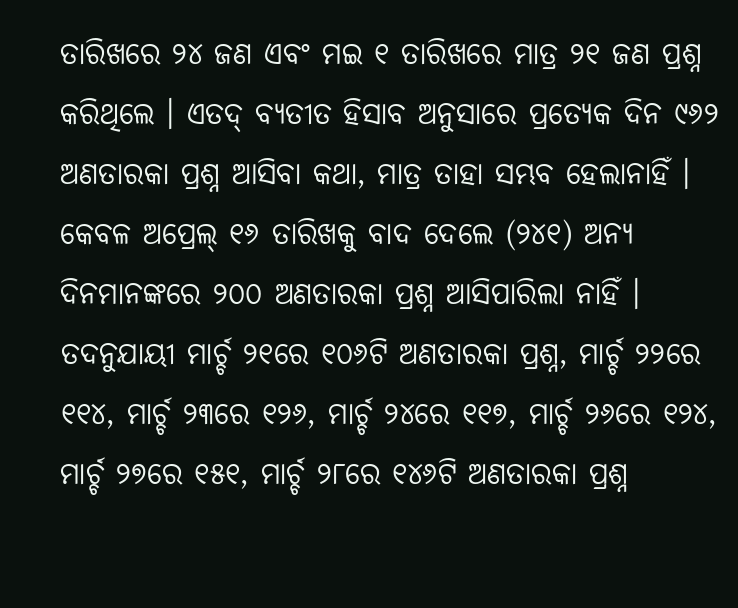ତାରିଖରେ ୨୪ ଜଣ ଏବଂ ମଇ ୧ ତାରିଖରେ ମାତ୍ର ୨୧ ଜଣ ପ୍ରଶ୍ନ କରିଥିଲେ । ଏତଦ୍ ବ୍ୟତୀତ ହିସାବ ଅନୁସାରେ ପ୍ରତ୍ୟେକ ଦିନ ୯୬୨ ଅଣତାରକା ପ୍ରଶ୍ନ ଆସିବା କଥା, ମାତ୍ର ତାହା ସମ୍ଭବ ହେଲାନାହିଁ । କେବଳ ଅପ୍ରେଲ୍ ୧୬ ତାରିଖକୁ ବାଦ ଦେଲେ (୨୪୧) ଅନ୍ୟ ଦିନମାନଙ୍କରେ ୨୦୦ ଅଣତାରକା ପ୍ରଶ୍ନ ଆସିପାରିଲା ନାହିଁ । ତଦନୁଯାୟୀ ମାର୍ଚ୍ଚ ୨୧ରେ ୧୦୬ଟି ଅଣତାରକା ପ୍ରଶ୍ନ, ମାର୍ଚ୍ଚ ୨୨ରେ ୧୧୪, ମାର୍ଚ୍ଚ ୨୩ରେ ୧୨୬, ମାର୍ଚ୍ଚ ୨୪ରେ ୧୧୭, ମାର୍ଚ୍ଚ ୨୬ରେ ୧୨୪, ମାର୍ଚ୍ଚ ୨୭ରେ ୧୫୧, ମାର୍ଚ୍ଚ ୨୮ରେ ୧୪୬ଟି ଅଣତାରକା ପ୍ରଶ୍ନ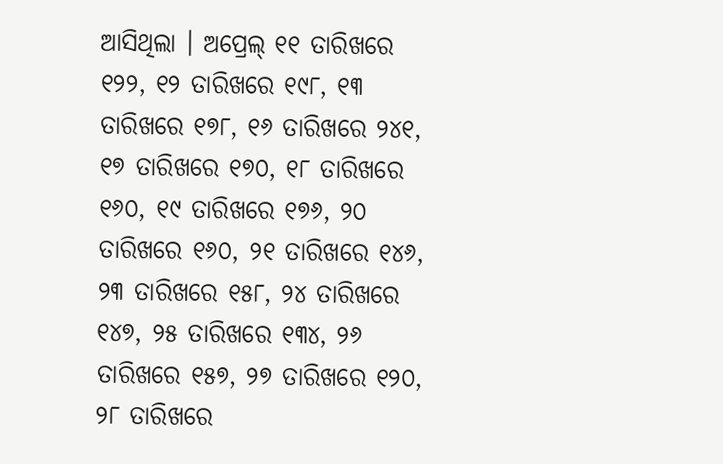ଆସିଥିଲା । ଅପ୍ରେଲ୍ ୧୧ ତାରିଖରେ ୧୨୨, ୧୨ ତାରିଖରେ ୧୯୮, ୧୩ ତାରିଖରେ ୧୭୮, ୧୬ ତାରିଖରେ ୨୪୧, ୧୭ ତାରିଖରେ ୧୭୦, ୧୮ ତାରିଖରେ ୧୬୦, ୧୯ ତାରିଖରେ ୧୭୬, ୨୦ ତାରିଖରେ ୧୬୦, ୨୧ ତାରିଖରେ ୧୪୬, ୨୩ ତାରିଖରେ ୧୫୮, ୨୪ ତାରିଖରେ ୧୪୭, ୨୫ ତାରିଖରେ ୧୩୪, ୨୬ ତାରିଖରେ ୧୫୭, ୨୭ ତାରିଖରେ ୧୨୦, ୨୮ ତାରିଖରେ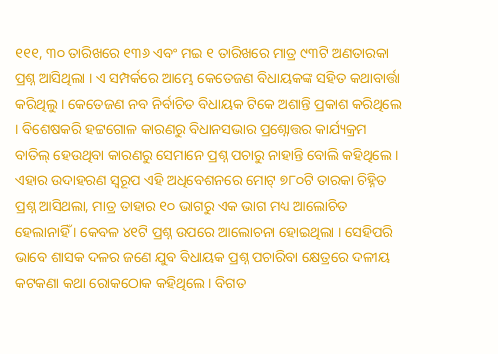୧୧୧, ୩୦ ତାରିଖରେ ୧୩୬ ଏବଂ ମଇ ୧ ତାରିଖରେ ମାତ୍ର ୯୩ଟି ଅଣତାରକା ପ୍ରଶ୍ନ ଆସିଥିଲା । ଏ ସମ୍ପର୍କରେ ଆମ୍ଭେ କେତେଜଣ ବିଧାୟକଙ୍କ ସହିତ କଥାବାର୍ତ୍ତା କରିଥିଲୁ । କେତେଜଣ ନବ ନିର୍ବାଚିତ ବିଧାୟକ ଟିକେ ଅଶାନ୍ତି ପ୍ରକାଶ କରିଥିଲେ । ବିଶେଷକରି ହଟ୍ଟଗୋଳ କାରଣରୁ ବିଧାନସଭାର ପ୍ରଶ୍ନୋତ୍ତର କାର୍ଯ୍ୟକ୍ରମ ବାତିଲ୍ ହେଉଥିବା କାରଣରୁ ସେମାନେ ପ୍ରଶ୍ନ ପଚାରୁ ନାହାନ୍ତି ବୋଲି କହିଥିଲେ । ଏହାର ଉଦାହରଣ ସ୍ୱରୂପ ଏହି ଅଧିବେଶନରେ ମୋଟ୍ ୭୮୦ଟି ତାରକା ଚିହ୍ନିତ ପ୍ରଶ୍ନ ଆସିଥଲା, ମାତ୍ର ତାହାର ୧୦ ଭାଗରୁ ଏକ ଭାଗ ମଧ୍ୟ ଆଲୋଚିତ ହେଲାନାହିଁ । କେବଳ ୪୧ଟି ପ୍ରଶ୍ନ ଉପରେ ଆଲୋଚନା ହୋଇଥିଲା । ସେହିପରି ଭାବେ ଶାସକ ଦଳର ଜଣେ ଯୁବ ବିଧାୟକ ପ୍ରଶ୍ନ ପଚାରିବା କ୍ଷେତ୍ରରେ ଦଳୀୟ କଟକଣା କଥା ରୋକଠୋକ କହିଥିଲେ । ବିଗତ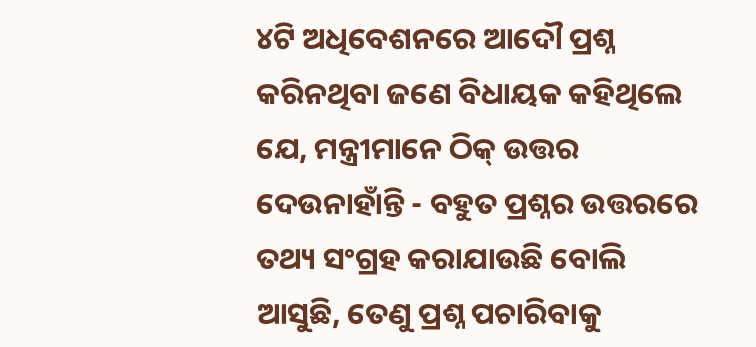୪ଟି ଅଧିବେଶନରେ ଆଦୌ ପ୍ରଶ୍ନ କରିନଥିବା ଜଣେ ବିଧାୟକ କହିଥିଲେ ଯେ, ମନ୍ତ୍ରୀମାନେ ଠିକ୍ ଉତ୍ତର ଦେଉନାହାଁନ୍ତି - ବହୁତ ପ୍ରଶ୍ନର ଉତ୍ତରରେ ତଥ୍ୟ ସଂଗ୍ରହ କରାଯାଉଛି ବୋଲି ଆସୁଛି, ତେଣୁ ପ୍ରଶ୍ନ ପଚାରିବାକୁ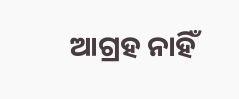ଆଗ୍ରହ ନାହିଁ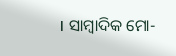। ସାମ୍ବାଦିକ ମୋ-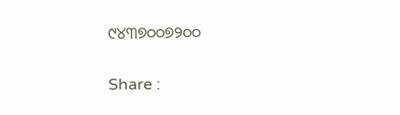୯୪୩୭୦୦୭୨୦୦

Share :